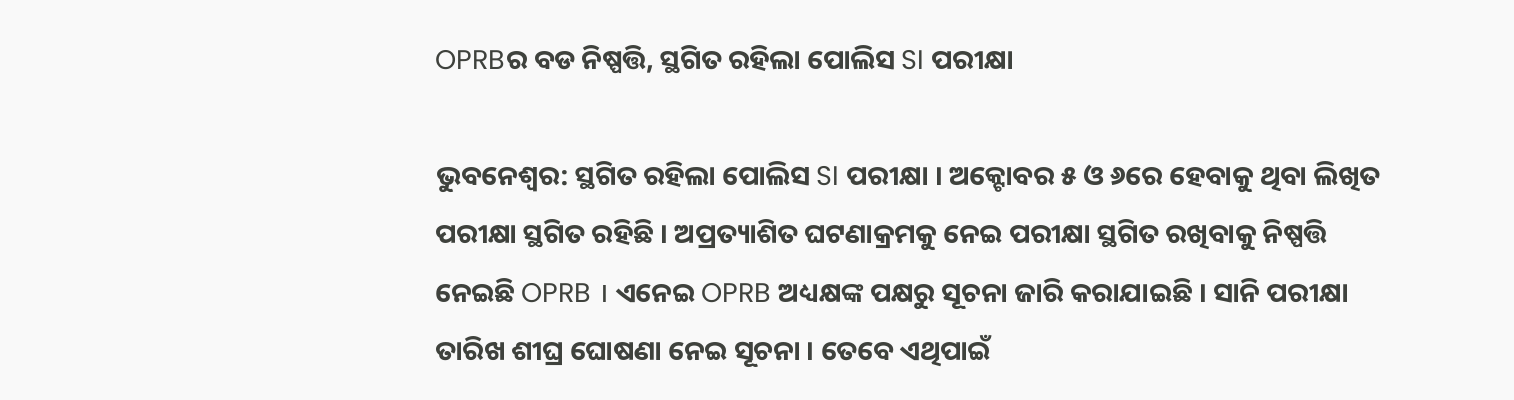OPRBର ବଡ ନିଷ୍ପତ୍ତି, ସ୍ଥଗିତ ରହିଲା ପୋଲିସ SI ପରୀକ୍ଷା

ଭୁବନେଶ୍ଵର: ସ୍ଥଗିତ ରହିଲା ପୋଲିସ SI ପରୀକ୍ଷା । ଅକ୍ଟୋବର ୫ ଓ ୬ରେ ହେବାକୁ ଥିବା ଲିଖିତ ପରୀକ୍ଷା ସ୍ଥଗିତ ରହିଛି । ଅପ୍ରତ୍ୟାଶିତ ଘଟଣାକ୍ରମକୁ ନେଇ ପରୀକ୍ଷା ସ୍ଥଗିତ ରଖିବାକୁ ନିଷ୍ପତ୍ତି ନେଇଛି OPRB । ଏନେଇ OPRB ଅଧ୍ୟକ୍ଷଙ୍କ ପକ୍ଷରୁ ସୂଚନା ଜାରି କରାଯାଇଛି । ସାନି ପରୀକ୍ଷା ତାରିଖ ଶୀଘ୍ର ଘୋଷଣା ନେଇ ସୂଚନା । ତେବେ ଏଥିପାଇଁ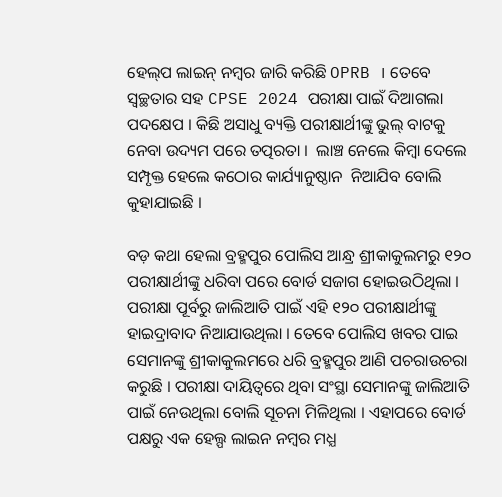ହେଲ୍‌ପ ଲାଇନ୍ ନମ୍ବର ଜାରି କରିଛି OPRB । ତେବେ ସ୍ବଚ୍ଛତାର ସହ CPSE 2024 ପରୀକ୍ଷା ପାଇଁ ଦିଆଗଲା ପଦକ୍ଷେପ । କିଛି ଅସାଧୁ ବ୍ୟକ୍ତି ପରୀକ୍ଷାର୍ଥୀଙ୍କୁ ଭୁଲ୍ ବାଟକୁ ନେବା ଉଦ୍ୟମ ପରେ ତତ୍ପରତା ।  ଲାଞ୍ଚ ନେଲେ କିମ୍ବା ଦେଲେ ସମ୍ପୃକ୍ତ ହେଲେ କଠୋର କାର୍ଯ୍ୟାନୁଷ୍ଠାନ  ନିଆଯିବ ବୋଲି କୁହାଯାଇଛି ।

ବଡ଼ କଥା ହେଲା ବ୍ରହ୍ମପୁର ପୋଲିସ ଆନ୍ଧ୍ର ଶ୍ରୀକାକୁଲମରୁ ୧୨୦ ପରୀକ୍ଷାର୍ଥୀଙ୍କୁ ଧରିବା ପରେ ବୋର୍ଡ ସଜାଗ ହୋଇଉଠିଥିଲା । ପରୀକ୍ଷା ପୂର୍ବରୁ ଜାଲିଆତି ପାଇଁ ଏହି ୧୨୦ ପରୀକ୍ଷାର୍ଥୀଙ୍କୁ ହାଇଦ୍ରାବାଦ ନିଆଯାଉଥିଲା । ତେବେ ପୋଲିସ ଖବର ପାଇ ସେମାନଙ୍କୁ ଶ୍ରୀକାକୁଲମରେ ଧରି ବ୍ରହ୍ମପୁର ଆଣି ପଚରାଉଚରା କରୁଛି । ପରୀକ୍ଷା ଦାୟିତ୍ବରେ ଥିବା ସଂସ୍ଥା ସେମାନଙ୍କୁ ଜାଲିଆତି ପାଇଁ ନେଉଥିଲା ବୋଲି ସୂଚନା ମିଳିଥିଲା । ଏହାପରେ ବୋର୍ଡ ପକ୍ଷରୁ ଏକ ହେଲ୍ପ ଲାଇନ ନମ୍ବର ମଧ୍ଯ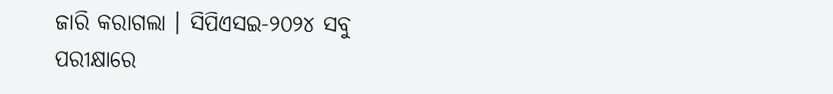ଜାରି କରାଗଲା । ସିପିଏସଇ-୨୦୨୪ ସବୁ ପରୀକ୍ଷାରେ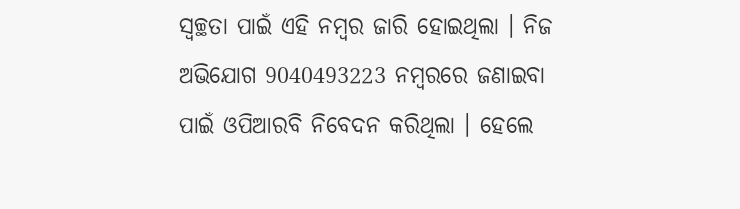ସ୍ବଚ୍ଛତା ପାଇଁ ଏହି ନମ୍ବର ଜାରି ହୋଇଥିଲା । ନିଜ ଅଭିଯୋଗ 9040493223 ନମ୍ବରରେ ଜଣାଇବା ପାଇଁ ଓପିଆରବି ନିବେଦନ କରିଥିଲା । ହେଲେ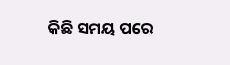କିଛି ସମୟ ପରେ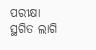ପରୀକ୍ଷା ସ୍ଥଗିତ ଲାଗି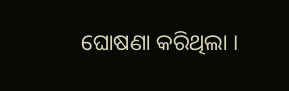ଘୋଷଣା କରିଥିଲା ।